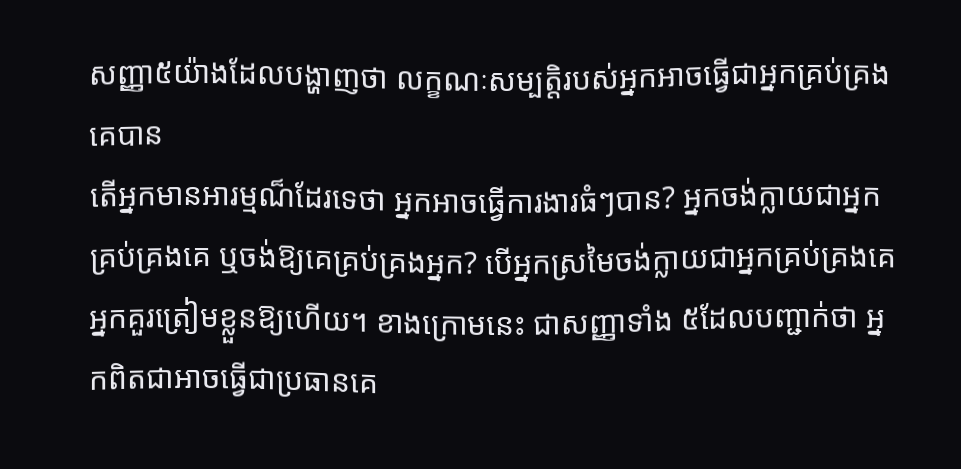សញ្ញា៥យ៉ាងដែលបង្ហាញថា លក្ខណៈសម្បត្តិរបស់អ្នកអាចធ្វើជាអ្នកគ្រប់គ្រងគេបាន
តើអ្នកមានអារម្មណ៏ដែរទេថា អ្នកអាចធ្វើការងារធំៗបាន? អ្នកចង់ក្លាយជាអ្នកគ្រប់គ្រងគេ ឬចង់ឱ្យគេគ្រប់គ្រងអ្នក? បើអ្នកស្រមៃចង់ក្លាយជាអ្នកគ្រប់គ្រងគេ អ្នកគួរត្រៀមខ្លួនឱ្យហើយ។ ខាងក្រោមនេះ ជាសញ្ញាទាំង ៥ដែលបញ្ជាក់ថា អ្នកពិតជាអាចធ្វើជាប្រធានគេ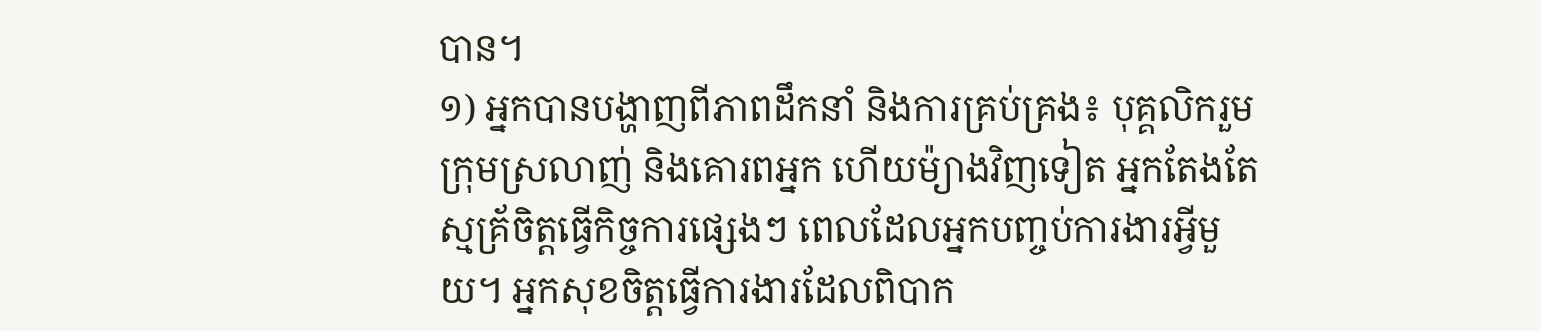បាន។
១) អ្នកបានបង្ហាញពីភាពដឹកនាំ និងការគ្រប់គ្រង៖ បុគ្គលិករួមក្រុមស្រលាញ់ និងគោរពអ្នក ហើយម៉្យាងវិញទៀត អ្នកតែងតែស្មគ្រ័ចិត្តធ្វើកិច្ចការផ្សេងៗ ពេលដែលអ្នកបញ្ចប់ការងារអ្វីមួយ។ អ្នកសុខចិត្តធ្វើការងារដែលពិបាក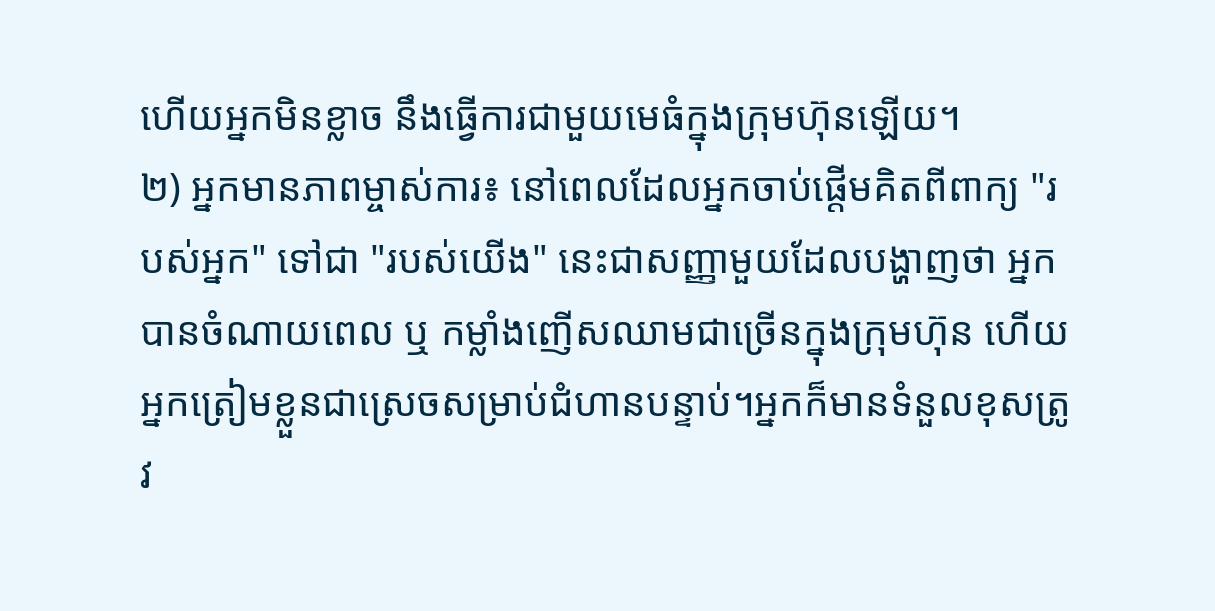ហើយអ្នកមិនខ្លាច នឹងធ្វើការជាមួយមេធំក្នុងក្រុមហ៊ុនឡើយ។
២) អ្នកមានភាពម្ចាស់ការ៖ នៅពេលដែលអ្នកចាប់ផ្តើមគិតពីពាក្យ "របស់អ្នក" ទៅជា "របស់យើង" នេះជាសញ្ញាមួយដែលបង្ហាញថា អ្នកបានចំណាយពេល ឬ កម្លាំងញើសឈាមជាច្រើនក្នុងក្រុមហ៊ុន ហើយអ្នកត្រៀមខ្លួនជាស្រេចសម្រាប់ជំហានបន្ទាប់។អ្នកក៏មានទំនួលខុសត្រូវ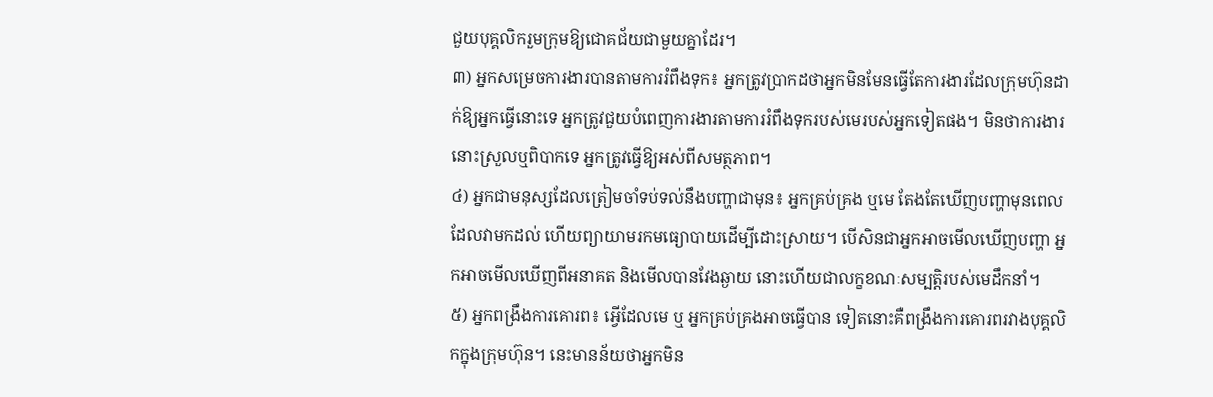ជួយបុគ្គលិករួមក្រុមឱ្យជោគជ័យជាមួយគ្នាដែរ។
៣) អ្នកសម្រេចការងារបានតាមការរំពឹងទុក៖ អ្នកត្រូវប្រាកដថាអ្នកមិនមែនធ្វើតែការងារដែលក្រុមហ៊ុនដាក់ឱ្យអ្នកធ្វើនោះទេ អ្នកត្រូវជួយបំពេញការងារតាមការរំពឹងទុករបស់មេរបស់អ្នកទៀតផង។ មិនថាការងារនោះស្រួលឬពិបាកទេ អ្នកត្រូវធ្វើឱ្យអស់ពីសមត្ថភាព។
៤) អ្នកជាមនុស្សដែលត្រៀមចាំទប់ទល់នឹងបញ្ហាជាមុន៖ អ្នកគ្រប់គ្រង ឬមេ តែងតែឃើញបញ្ហាមុនពេលដែលវាមកដល់ ហើយព្យាយាមរកមធ្យោបាយដើម្បីដោះស្រាយ។ បើសិនជាអ្នកអាចមើលឃើញបញ្ហា អ្នកអាចមើលឃើញពីអនាគត និងមើលបានវែងឆ្ងាយ នោះហើយជាលក្ខខណៈសម្បត្តិរបស់មេដឹកនាំ។
៥) អ្នកពង្រឹងការគោរព៖ អ្វើដែលមេ ឬ អ្នកគ្រប់គ្រងអាចធ្វើបាន ទៀតនោះគឺពង្រឹងការគោរពរវាងបុគ្គលិកក្នុងក្រុមហ៊ុន។ នេះមានន័យថាអ្នកមិន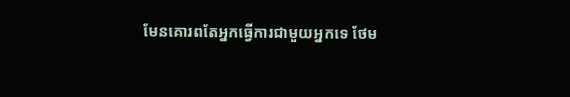មែនគោរពតែអ្នកធ្វើការជាមួយអ្នកទេ ថែម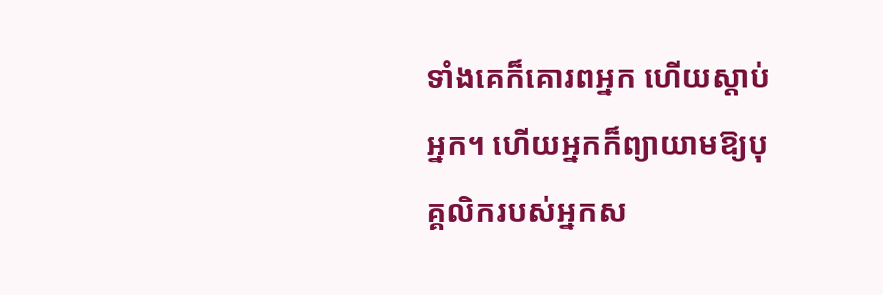ទាំងគេក៏គោរពអ្នក ហើយស្តាប់អ្នក។ ហើយអ្នកក៏ព្យាយាមឱ្យបុគ្គលិករបស់អ្នកស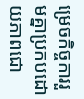ម្រេចកិច្ចការរួមគ្នាប្រកបដោយភាពជោ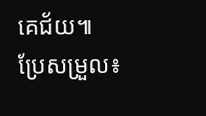គេជ័យ៕
ប្រែសម្រួល៖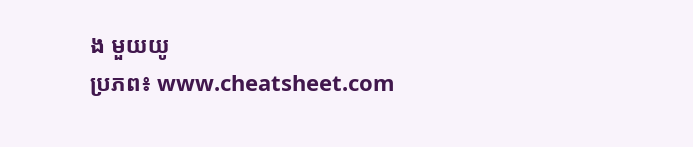ង មួយយូ
ប្រភព៖ www.cheatsheet.com